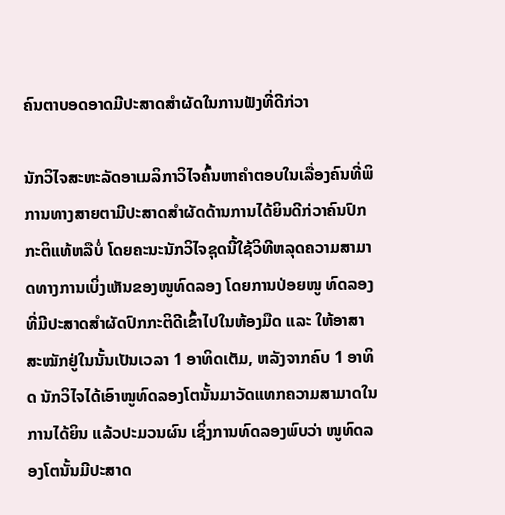ຄົນຕາບອດອາດມີປະສາດສຳຜັດໃນການຟັງທີ່ດີກ່ວາ

ນັກວິໄຈສະຫະລັດອາເມລິກາວິໄຈຄົ້ນຫາຄຳຕອບໃນເລື່ອງຄົນທີ່ພິການທາງສາຍຕາມີປະສາດສຳຜັດດ້ານການໄດ້ຍິນດີກ່ວາຄົນປົກກະຕິແທ້ຫລືບໍ່ ໂດຍຄະນະນັກວິໄຈຊຸດນີ້ໃຊ້ວິທີຫລຸດຄວາມສາມາດທາງການເບິ່ງເຫັນຂອງໜູທົດລອງ ໂດຍການປ່ອຍໜູ ທົດລອງທີ່ມີປະສາດສຳຜັດປົກກະຕິດີເຂົ້າໄປໃນຫ້ອງມືດ ແລະ ໃຫ້ອາສາສະໝັກຢູ່ໃນນັ້ນເປັນເວລາ 1 ອາທິດເຕັມ, ຫລັງຈາກຄົບ 1 ອາທິດ ນັກວິໄຈໄດ້ເອົາໜູທົດລອງໂຕນັ້ນມາວັດແທກຄວາມສາມາດໃນການໄດ້ຍິນ ແລ້ວປະມວນຜົນ ເຊິ່ງການທົດລອງພົບວ່າ ໜູທົດລອງໂຕນັ້ນມີປະສາດ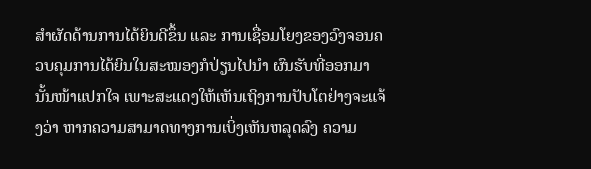ສຳຜັດດ້ານການໄດ້ຍິນດີຂຶ້ນ ແລະ ການເຊື່ອມໂຍງຂອງວົງຈອນຄວບຄຸມການໄດ້ຍິນໃນສະໝອງກໍປ່ຽນໄປນຳ ຜົນຮັບທີ່ອອກມານັ້ນໜ້າແປກໃຈ ເພາະສະແດງໃຫ້ເຫັນເຖິງການປັບໂຕຢ່າງຈະແຈ້ງວ່າ ຫາກຄວາມສາມາດທາງການເບິ່ງເຫັນຫລຸດລົງ ຄວາມ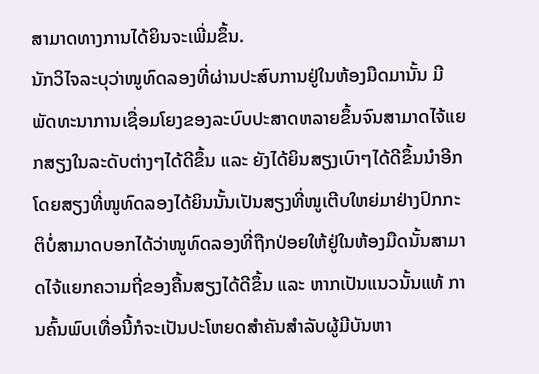ສາມາດທາງການໄດ້ຍິນຈະເພີ່ມຂຶ້ນ.
ນັກວິໄຈລະບຸວ່າໜູທົດລອງທີ່ຜ່ານປະສົບການຢູ່ໃນຫ້ອງມືດມານັ້ນ ມີພັດທະນາການເຊື່ອມໂຍງຂອງລະບົບປະສາດຫລາຍຂຶ້ນຈົນສາມາດໄຈ້ແຍກສຽງໃນລະດັບຕ່າງໆໄດ້ດີຂຶ້ນ ແລະ ຍັງໄດ້ຍິນສຽງເບົາໆໄດ້ດີຂຶ້ນນຳອີກ ໂດຍສຽງທີ່ໜູທົດລອງໄດ້ຍິນນັ້ນເປັນສຽງທີ່ໜູເຕີບໃຫຍ່ມາຢ່າງປົກກະຕິບໍ່ສາມາດບອກໄດ້ວ່າໜູທົດລອງທີ່ຖືກປ່ອຍໃຫ້ຢູ່ໃນຫ້ອງມືດນັ້ນສາມາດໄຈ້ແຍກຄວາມຖີ່ຂອງຄື້ນສຽງໄດ້ດີຂຶ້ນ ແລະ ຫາກເປັນແນວນັ້ນແທ້ ການຄົ້ນພົບເທື່ອນີ້ກໍຈະເປັນປະໂຫຍດສຳຄັນສຳລັບຜູ້ມີບັນຫາ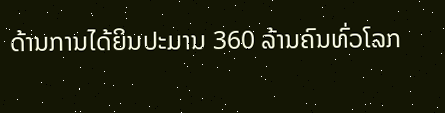ດ້ານການໄດ້ຍິນປະມານ 360 ລ້ານຄົນທົ່ວໂລກ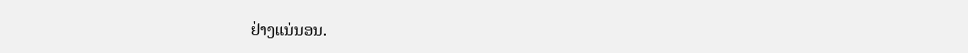ຢ່າງແນ່ນອນ.